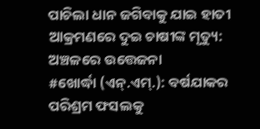ପାଚିଲା ଧାନ ଜଗିବାକୁ ଯାଇ ହାତୀ ଆକ୍ରମଣରେ ଦୁଇ ଚାଷୀଙ୍କ ମୃତ୍ୟୁ: ଅଞ୍ଚଳରେ ଉତ୍ତେଜନା
#ଖୋର୍ଦ୍ଧା (ଏନ୍.ଏମ୍.): ବର୍ଷଯାକର ପରିଶ୍ରମ ଫସଲକୁ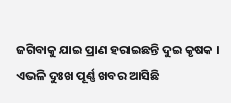ଜଗିବାକୁ ଯାଇ ପ୍ରାଣ ହରାଇଛନ୍ତି ଦୁଇ କୃଷକ । ଏଭଳି ଦୁଃଖ ପୂର୍ଣ୍ଣ ଖବର ଆସିଛି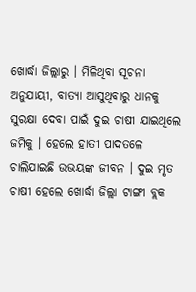ଖୋର୍ଦ୍ଧା ଜିଲ୍ଲାରୁ । ମିଳିଥିବା ସୂଚନା ଅନୁଯାୟୀ, ବାତ୍ୟା ଆସୁଥିବାରୁ ଧାନକୁ ସୁରକ୍ଷା ଦେବା ପାଇଁ ଦୁଇ ଚାଷୀ ଯାଇଥିଲେ ଜମିକୁ । ହେଲେ ହାତୀ ପାଦତଳେ ଚାଲିଯାଇଛି ଉଭୟଙ୍କ ଜୀବନ । ଦୁଇ ମୃତ ଚାଷୀ ହେଲେ ଖୋର୍ଦ୍ଧା ଜିଲ୍ଲା ଟାଙ୍ଗୀ ବ୍ଲକ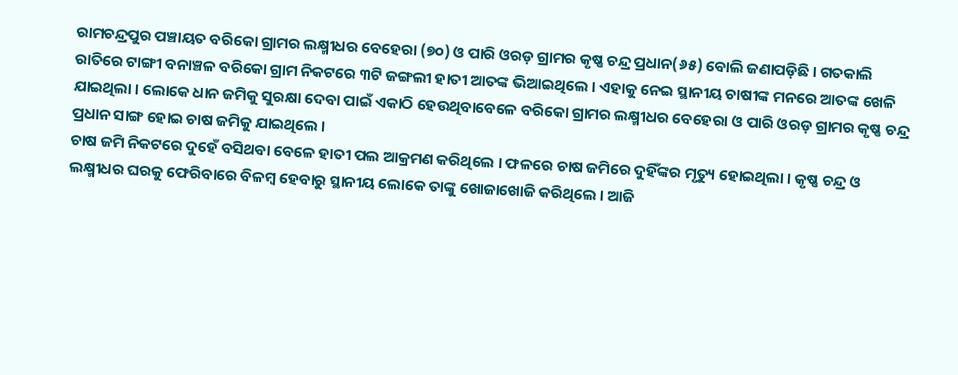ରାମଚନ୍ଦ୍ରପୁର ପଞ୍ଚାୟତ ବରିକୋ ଗ୍ରାମର ଲକ୍ଷ୍ମୀଧର ବେହେରା (୭୦) ଓ ପାରି ଓରଡ଼ ଗ୍ରାମର କୃଷ୍ଣ ଚନ୍ଦ୍ର ପ୍ରଧାନ(୬୫) ବୋଲି ଜଣାପଡ଼ିଛି । ଗତକାଲି ରାତିରେ ଟାଙ୍ଗୀ ବନାଞ୍ଚଳ ବରିକୋ ଗ୍ରାମ ନିକଟରେ ୩ଟି ଜଙ୍ଗଲୀ ହାତୀ ଆତଙ୍କ ଭିଆଇଥିଲେ । ଏହାକୁ ନେଇ ସ୍ଥାନୀୟ ଚାଷୀଙ୍କ ମନରେ ଆତଙ୍କ ଖେଳି ଯାଇଥିଲା । ଲୋକେ ଧାନ ଜମିକୁ ସୁରକ୍ଷା ଦେବା ପାଇଁ ଏକାଠି ହେଉଥିବାବେଳେ ବରିକୋ ଗ୍ରାମର ଲକ୍ଷ୍ମୀଧର ବେହେରା ଓ ପାରି ଓରଡ଼ ଗ୍ରାମର କୃଷ୍ଣ ଚନ୍ଦ୍ର ପ୍ରଧାନ ସାଙ୍ଗ ହୋଇ ଚାଷ ଜମିକୁ ଯାଇଥିଲେ ।
ଚାଷ ଜମି ନିକଟରେ ଦୁହେଁ ବସିଥବା ବେଳେ ହାତୀ ପଲ ଆକ୍ରମଣ କରିଥିଲେ । ଫଳରେ ଚାଷ ଜମିରେ ଦୁହିଁଙ୍କର ମୃତ୍ୟୁ ହୋଇଥିଲା । କୃଷ୍ଣ ଚନ୍ଦ୍ର ଓ ଲକ୍ଷ୍ମୀଧର ଘରକୁ ଫେରିବାରେ ବିଳମ୍ବ ହେବାରୁ ସ୍ଥାନୀୟ ଲୋକେ ତାଙ୍କୁ ଖୋଜାଖୋଜି କରିଥିଲେ । ଆଜି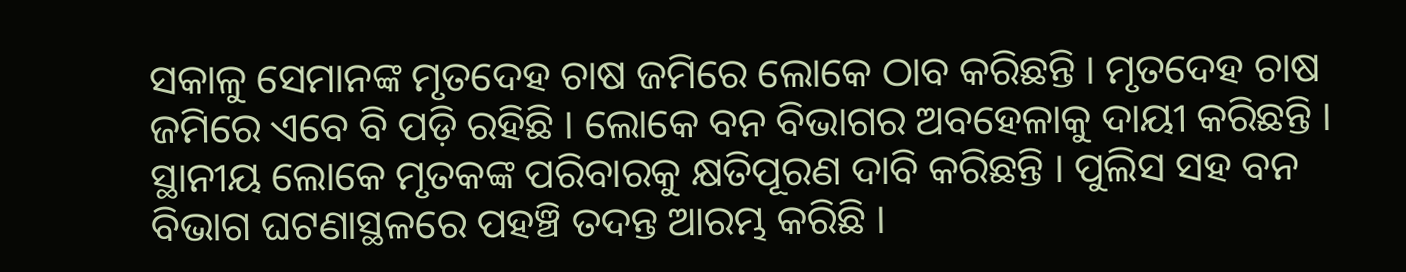ସକାଳୁ ସେମାନଙ୍କ ମୃତଦେହ ଚାଷ ଜମିରେ ଲୋକେ ଠାବ କରିଛନ୍ତି । ମୃତଦେହ ଚାଷ ଜମିରେ ଏବେ ବି ପଡ଼ି ରହିଛି । ଲୋକେ ବନ ବିଭାଗର ଅବହେଳାକୁ ଦାୟୀ କରିଛନ୍ତି । ସ୍ଥାନୀୟ ଲୋକେ ମୃତକଙ୍କ ପରିବାରକୁ କ୍ଷତିପୂରଣ ଦାବି କରିଛନ୍ତି । ପୁଲିସ ସହ ବନ ବିଭାଗ ଘଟଣାସ୍ଥଳରେ ପହଞ୍ଚି ତଦନ୍ତ ଆରମ୍ଭ କରିଛି ।